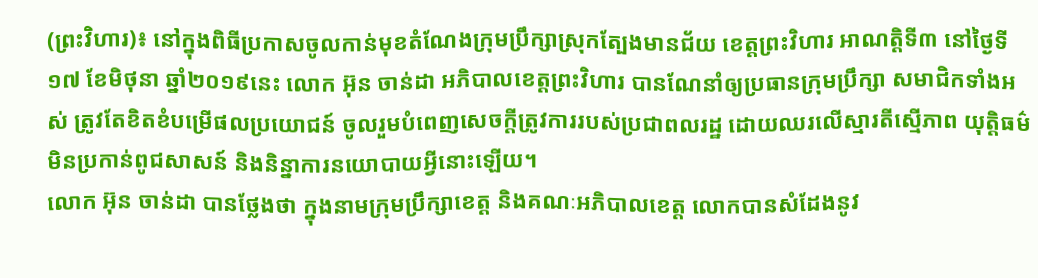(ព្រះវិហារ)៖ នៅក្នុងពិធីប្រកាសចូលកាន់មុខតំណែងក្រុមប្រឹក្សាស្រុកត្បែងមានជ័យ ខេត្តព្រះវិហារ អាណត្តិទី៣ នៅថ្ងៃទី១៧ ខែមិថុនា ឆ្នាំ២០១៩នេះ លោក អ៊ុន ចាន់ដា អភិបាលខេត្តព្រះវិហារ បានណែនាំឲ្យប្រធានក្រុមប្រឹក្សា សមាជិកទាំងអស់ ត្រូវតែខិតខំបម្រើផលប្រយោជន៍ ចូលរួមបំពេញសេចក្តីត្រូវការរបស់ប្រជាពលរដ្ឋ ដោយឈរលើស្មារតីស្មើភាព យុត្តិធម៌ មិនប្រកាន់ពូជសាសន៍ និងនិន្នាការនយោបាយអ្វីនោះឡើយ។
លោក អ៊ុន ចាន់ដា បានថ្លែងថា ក្នុងនាមក្រុមប្រឹក្សាខេត្ត និងគណៈអភិបាលខេត្ត លោកបានសំដែងនូវ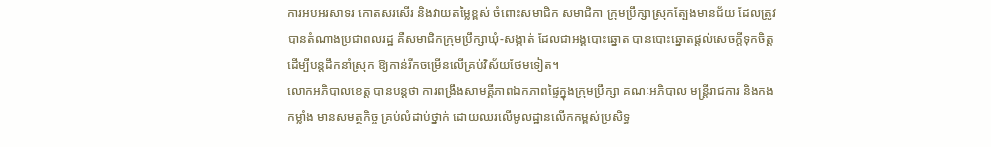ការអបអរសាទរ កោតសរសើរ និងវាយតម្លៃខ្ពស់ ចំពោះសមាជិក សមាជិកា ក្រុមប្រឹក្សាស្រុកត្បែងមានជ័យ ដែលត្រូវបានតំណាងប្រជាពលរដ្ឋ គឺសមាជិកក្រុមប្រឹក្សាឃុំ-សង្កាត់ ដែលជាអង្គបោះឆ្នោត បានបោះឆ្នោតផ្តល់សេចក្តីទុកចិត្ត ដើម្បីបន្តដឹកនាំស្រុក ឱ្យកាន់រីកចម្រើនលើគ្រប់វិស័យថែមទៀត។
លោកអភិបាលខេត្ត បានបន្តថា ការពង្រឹងសាមគ្គីភាពឯកភាពផ្ទៃក្នុងក្រុមប្រឹក្សា គណៈអភិបាល មន្រ្តីរាជការ និងកងកម្លាំង មានសមត្ថកិច្ច គ្រប់លំដាប់ថ្នាក់ ដោយឈរលើមូលដ្ឋានលើកកម្ពស់ប្រសិទ្ធ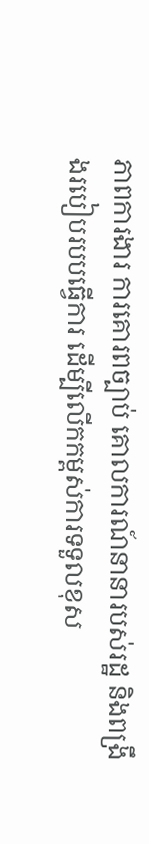ភាពការងារ ការគោរពច្បាប់ គោលការណ៍នានារបស់រដ្ឋ និងពង្រឹងរបៀបរបបធ្វើការ ដើម្បីលើកកម្ពស់ការទទួលខុស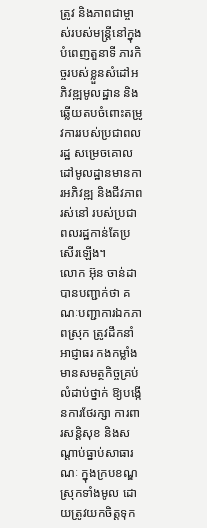ត្រូវ និងភាពជាម្ចាស់របស់មន្រ្តីនៅក្នុងបំពេញតួនាទី ភារកិច្ចរបស់ខ្លួនសំដៅអភិវឌ្ឍមូលដ្ឋាន និងឆ្លើយតបចំពោះតម្រូវការរបស់ប្រជាពលរដ្ឋ សម្រេចគោលដៅមូលដ្ឋានមានការអភិវឌ្ឍ និងជីវភាពរស់នៅ របស់ប្រជាពលរដ្ឋកាន់តែប្រសើរឡើង។
លោក អ៊ុន ចាន់ដា បានបញ្ជាក់ថា គណៈបញ្ជាការឯកភាពស្រុក ត្រូវដឹកនាំអាជ្ញាធរ កងកម្លាំងមានសមត្ថកិច្ចគ្រប់លំដាប់ថ្នាក់ ឱ្យបង្កើនការថែរក្សា ការពារសន្តិសុខ និងសណ្តាប់ធ្នាប់សាធារណៈ ក្នុងក្របខណ្ឌស្រុកទាំងមូល ដោយត្រូវយកចិត្តទុក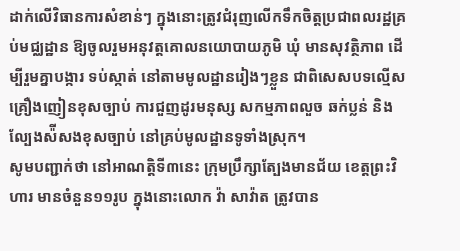ដាក់លើវិធានការសំខាន់ៗ ក្នុងនោះត្រូវជំរុញលើកទឹកចិត្តប្រជាពលរដ្ឋគ្រប់មជ្ឈដ្ឋាន ឱ្យចូលរួមអនុវត្តគោលនយោបាយភូមិ ឃុំ មានសុវត្ថិភាព ដើម្បីរួមគ្នាបង្ការ ទប់ស្កាត់ នៅតាមមូលដ្ឋានរៀងៗខ្លួន ជាពិសេសបទល្មើសគ្រឿងញៀនខុសច្បាប់ ការជួញដូរមនុស្ស សកម្មភាពលួច ឆក់ប្លន់ និងល្បែងស៉ីសងខុសច្បាប់ នៅគ្រប់មូលដ្ឋានទូទាំងស្រុក។
សូមបញ្ជាក់ថា នៅអាណត្តិទី៣នេះ ក្រុមប្រឹក្សាត្បែងមានជ័យ ខេត្តព្រះវិហារ មានចំនួន១១រូប ក្នុងនោះលោក វ៉ា សាវ៉ាត ត្រូវបាន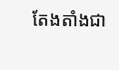តែងតាំងជា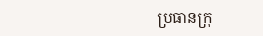ប្រធានក្រុ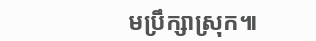មប្រឹក្សាស្រុក៕